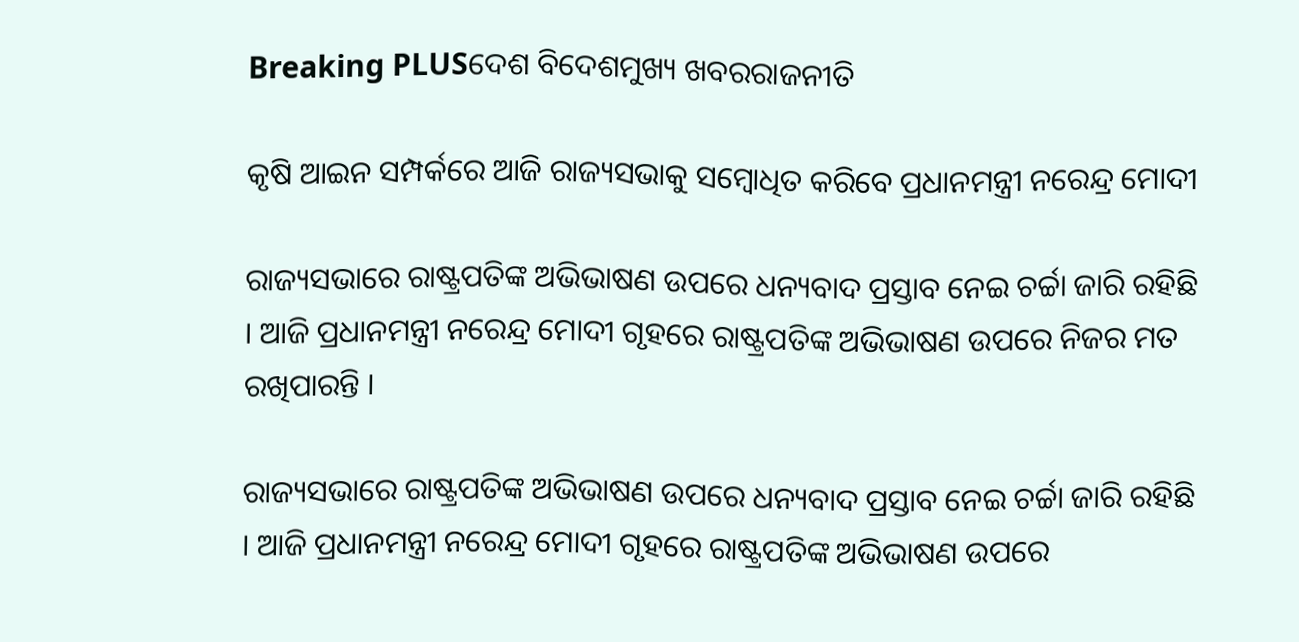Breaking PLUSଦେଶ ବିଦେଶମୁଖ୍ୟ ଖବରରାଜନୀତି

କୃଷି ଆଇନ ସମ୍ପର୍କରେ ଆଜି ରାଜ୍ୟସଭାକୁ ସମ୍ୱୋଧିତ କରିବେ ପ୍ରଧାନମନ୍ତ୍ରୀ ନରେନ୍ଦ୍ର ମୋଦୀ

ରାଜ୍ୟସଭାରେ ରାଷ୍ଟ୍ରପତିଙ୍କ ଅଭିଭାଷଣ ଉପରେ ଧନ୍ୟବାଦ ପ୍ରସ୍ତାବ ନେଇ ଚର୍ଚ୍ଚା ଜାରି ରହିଛି । ଆଜି ପ୍ରଧାନମନ୍ତ୍ରୀ ନରେନ୍ଦ୍ର ମୋଦୀ ଗୃହରେ ରାଷ୍ଟ୍ରପତିଙ୍କ ଅଭିଭାଷଣ ଉପରେ ନିଜର ମତ ରଖିପାରନ୍ତି ।

ରାଜ୍ୟସଭାରେ ରାଷ୍ଟ୍ରପତିଙ୍କ ଅଭିଭାଷଣ ଉପରେ ଧନ୍ୟବାଦ ପ୍ରସ୍ତାବ ନେଇ ଚର୍ଚ୍ଚା ଜାରି ରହିଛି । ଆଜି ପ୍ରଧାନମନ୍ତ୍ରୀ ନରେନ୍ଦ୍ର ମୋଦୀ ଗୃହରେ ରାଷ୍ଟ୍ରପତିଙ୍କ ଅଭିଭାଷଣ ଉପରେ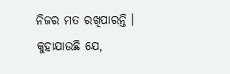ନିଜର ମତ ରଖିପାରନ୍ତି । କୁହାଯାଉଛି ଯେ,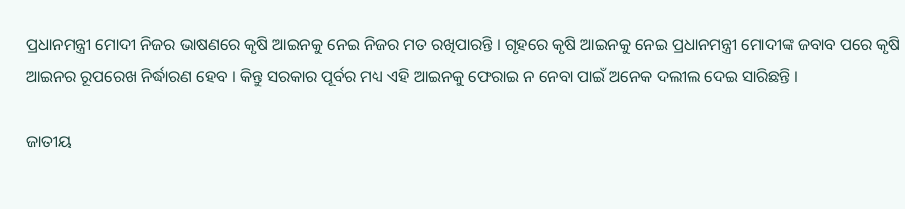ପ୍ରଧାନମନ୍ତ୍ରୀ ମୋଦୀ ନିଜର ଭାଷଣରେ କୃଷି ଆଇନକୁ ନେଇ ନିଜର ମତ ରଖିପାରନ୍ତି । ଗୃହରେ କୃଷି ଆଇନକୁ ନେଇ ପ୍ରଧାନମନ୍ତ୍ରୀ ମୋଦୀଙ୍କ ଜବାବ ପରେ କୃଷି ଆଇନର ରୂପରେଖ ନିର୍ଦ୍ଧାରଣ ହେବ । କିନ୍ତୁ ସରକାର ପୂର୍ବର ମଧ୍ୟ ଏହି ଆଇନକୁ ଫେରାଇ ନ ନେବା ପାଇଁ ଅନେକ ଦଲୀଲ ଦେଇ ସାରିଛନ୍ତି ।

ଜାତୀୟ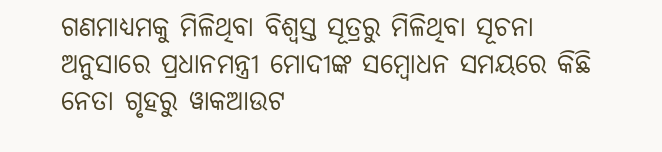ଗଣମାଧ୍ୟମକୁ ମିଳିଥିବା ବିଶ୍ୱସ୍ତ ସୂତ୍ରରୁ ମିଳିଥିବା ସୂଚନା ଅନୁସାରେ ପ୍ରଧାନମନ୍ତ୍ରୀ ମୋଦୀଙ୍କ ସମ୍ବୋଧନ ସମୟରେ କିଛି ନେତା ଗୃହରୁ ୱାକଆଉଟ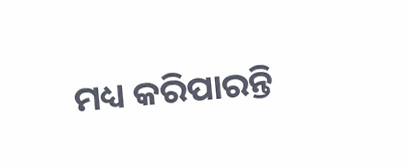ମଧ୍ୟ କରିପାରନ୍ତି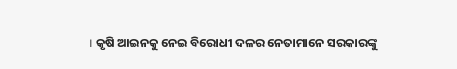। କୃଷି ଆଇନକୁ ନେଇ ବିରୋଧୀ ଦଳର ନେତାମାନେ ସରକାରଙ୍କୁ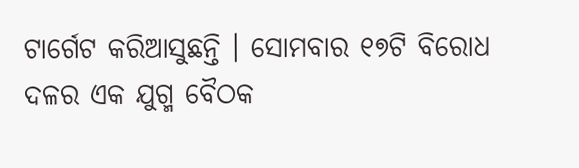ଟାର୍ଗେଟ କରିଆସୁଛନ୍ତି । ସୋମବାର ୧୭ଟି ବିରୋଧ ଦଳର ଏକ ଯୁଗ୍ମ ବୈଠକ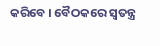କରିବେ । ବୈଠକରେ ସ୍ୱତନ୍ତ୍ର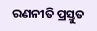ରଣନୀତି ପ୍ରସ୍ତୁତ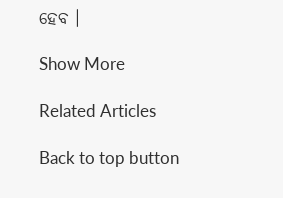ହେବ ।

Show More

Related Articles

Back to top button